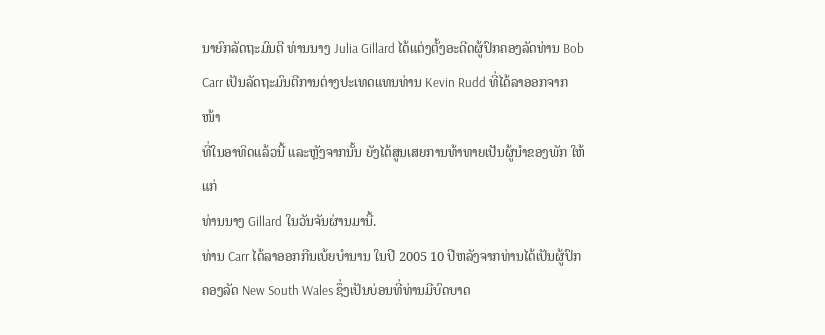ນາຍົກລັດຖະມົນຕີ ທ່ານນາງ Julia Gillard ໄດ້ແຕ່ງຕັ້ງອະດີດຜູ້ປົກຄອງລັດທ່ານ Bob
Carr ເປັນລັດຖະມົນຕີການຕ່າງປະເທດແທນທ່ານ Kevin Rudd ທີ່ໄດ້ລາອອກຈາກໜ້າ
ທີ່ໃນອາທິດແລ້ວນີ້ ແລະຫຼັງຈາກນັ້ນ ຍັງໄດ້ສູນເສຍການທ້າທາຍເປັນຜູ້ນໍາຂອງພັກ ໃຫ້ແກ່
ທ່ານນາງ Gillard ໃນວັນຈັນຜ່ານມານີ້.
ທ່ານ Carr ໄດ້ລາອອກກີນເບ້ຍບໍານານ ໃນປີ 2005 10 ປີຫລັງຈາກທ່ານໄດ້ເປັນຜູ້ປົກ
ຄອງລັດ New South Wales ຊຶ່ງເປັນບ່ອນທີ່ທ່ານມີບົດບາດ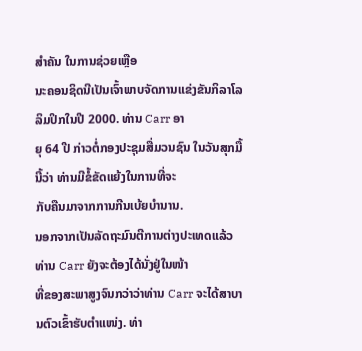ສໍາຄັນ ໃນການຊ່ວຍເຫຼືອ
ນະຄອນຊິດນີເປັນເຈົ້າພາບຈັດການແຂ່ງຂັນກິລາໂລລິມປິກໃນປີ 2000. ທ່ານ Carr ອາ
ຍຸ 64 ປີ ກ່າວຕໍ່ກອງປະຊຸມສື່ມວນຊົນ ໃນວັນສຸກມື້ນີ້ວ່າ ທ່ານມີຂໍ້ຂັດແຍ້ງໃນການທີ່ຈະ
ກັບຄືນມາຈາກການກີນເບ້ຍບໍານານ.
ນອກຈາກເປັນລັດຖະມົນຕີການຕ່າງປະເທດແລ້ວ ທ່ານ Carr ຍັງຈະຕ້ອງໄດ້ນັ່ງຢູ່ໃນໜ້າ
ທີ່ຂອງສະພາສູງຈົນກວ່າວ່າທ່ານ Carr ຈະໄດ້ສາບານຕົວເຂົ້າຮັບຕໍາແໜ່ງ. ທ່າ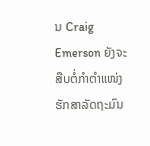ນ Craig
Emerson ຍັງຈະສືບຕໍ່ກຳຕຳແໜ່ງຮັກສາລັດຖະມົນ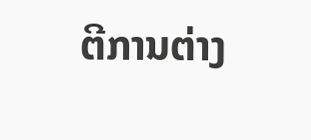ຕີການຕ່າງ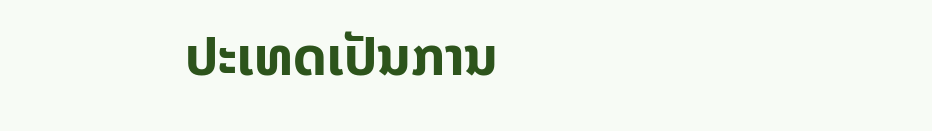ປະເທດເປັນການ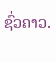ຊົ່ວຄາວ.